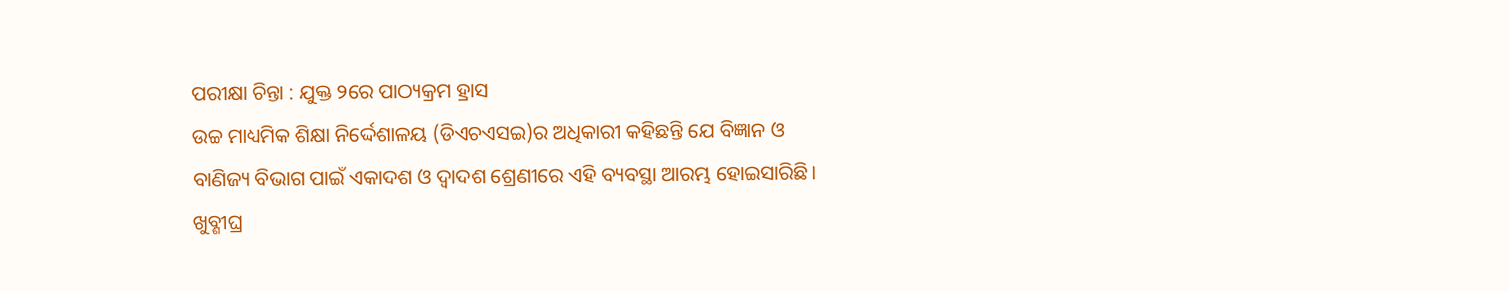ପରୀକ୍ଷା ଚିନ୍ତା : ଯୁକ୍ତ ୨ରେ ପାଠ୍ୟକ୍ରମ ହ୍ରାସ
ଉଚ୍ଚ ମାଧ୍ୟମିକ ଶିକ୍ଷା ନିର୍ଦ୍ଦେଶାଳୟ (ଡିଏଚଏସଇ)ର ଅଧିକାରୀ କହିଛନ୍ତି ଯେ ବିଜ୍ଞାନ ଓ ବାଣିଜ୍ୟ ବିଭାଗ ପାଇଁ ଏକାଦଶ ଓ ଦ୍ୱାଦଶ ଶ୍ରେଣୀରେ ଏହି ବ୍ୟବସ୍ଥା ଆରମ୍ଭ ହୋଇସାରିଛି। ଖୁବ୍ଶୀଘ୍ର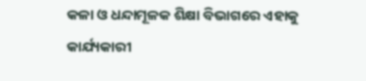କଳା ଓ ଧନ୍ଦାମୂଳକ ଶିକ୍ଷା ବିଭାଗରେ ଏହାକୁ କାର୍ଯ୍ୟକାରୀ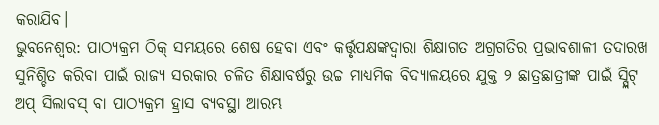କରାଯିବ।
ଭୁବନେଶ୍ୱର: ପାଠ୍ୟକ୍ରମ ଠିକ୍ ସମୟରେ ଶେଷ ହେବା ଏବଂ କର୍ତ୍ତୃପକ୍ଷଙ୍କଦ୍ୱାରା ଶିକ୍ଷାଗତ ଅଗ୍ରଗତିର ପ୍ରଭାବଶାଳୀ ତଦାରଖ ସୁନିଶ୍ଚିତ କରିବା ପାଇଁ ରାଜ୍ୟ ସରକାର ଚଳିତ ଶିକ୍ଷାବର୍ଷରୁ ଉଚ୍ଚ ମାଧ୍ୟମିକ ବିଦ୍ୟାଳୟରେ ଯୁକ୍ତ ୨ ଛାତ୍ରଛାତ୍ରୀଙ୍କ ପାଇଁ ସ୍ପ୍ଲିଟ୍ ଅପ୍ ସିଲାବସ୍ ବା ପାଠ୍ୟକ୍ରମ ହ୍ରାସ ବ୍ୟବସ୍ଥା ଆରମ୍ଭ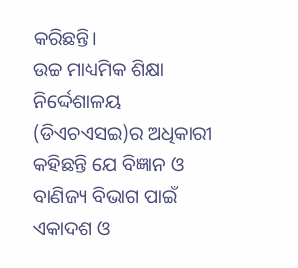କରିଛନ୍ତି।
ଉଚ୍ଚ ମାଧ୍ୟମିକ ଶିକ୍ଷା ନିର୍ଦ୍ଦେଶାଳୟ (ଡିଏଚଏସଇ)ର ଅଧିକାରୀ କହିଛନ୍ତି ଯେ ବିଜ୍ଞାନ ଓ ବାଣିଜ୍ୟ ବିଭାଗ ପାଇଁ ଏକାଦଶ ଓ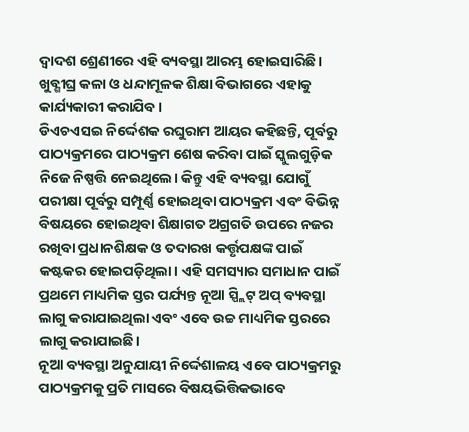ଦ୍ୱାଦଶ ଶ୍ରେଣୀରେ ଏହି ବ୍ୟବସ୍ଥା ଆରମ୍ଭ ହୋଇସାରିଛି। ଖୁବ୍ଶୀଘ୍ର କଳା ଓ ଧନ୍ଦାମୂଳକ ଶିକ୍ଷା ବିଭାଗରେ ଏହାକୁ କାର୍ଯ୍ୟକାରୀ କରାଯିବ।
ଡିଏଚଏସଇ ନିର୍ଦ୍ଦେଶକ ରଘୁରାମ ଆୟର କହିଛନ୍ତି, ପୂର୍ବରୁ ପାଠ୍ୟକ୍ରମରେ ପାଠ୍ୟକ୍ରମ ଶେଷ କରିବା ପାଇଁ ସ୍କୁଲଗୁଡ଼ିକ ନିଜେ ନିଷ୍ପତ୍ତି ନେଇଥିଲେ। କିନ୍ତୁ ଏହି ବ୍ୟବସ୍ଥା ଯୋଗୁଁ ପରୀକ୍ଷା ପୂର୍ବରୁ ସମ୍ପୂର୍ଣ୍ଣ ହୋଇଥିବା ପାଠ୍ୟକ୍ରମ ଏବଂ ବିଭିନ୍ନ ବିଷୟରେ ହୋଇଥିବା ଶିକ୍ଷାଗତ ଅଗ୍ରଗତି ଉପରେ ନଜର ରଖିବା ପ୍ରଧାନଶିକ୍ଷକ ଓ ତଦାରଖ କର୍ତ୍ତୃପକ୍ଷଙ୍କ ପାଇଁ କଷ୍ଟକର ହୋଇପଡ଼ିଥିଲା। ଏହି ସମସ୍ୟାର ସମାଧାନ ପାଇଁ ପ୍ରଥମେ ମାଧ୍ୟମିକ ସ୍ତର ପର୍ଯ୍ୟନ୍ତ ନୂଆ ସ୍ପ୍ଲିଟ୍ ଅପ୍ ବ୍ୟବସ୍ଥା ଲାଗୁ କରାଯାଇଥିଲା ଏବଂ ଏବେ ଉଚ୍ଚ ମାଧ୍ୟମିକ ସ୍ତରରେ ଲାଗୁ କରାଯାଇଛି।
ନୂଆ ବ୍ୟବସ୍ଥା ଅନୁଯାୟୀ ନିର୍ଦ୍ଦେଶାଳୟ ଏବେ ପାଠ୍ୟକ୍ରମରୁ ପାଠ୍ୟକ୍ରମକୁ ପ୍ରତି ମାସରେ ବିଷୟଭିତ୍ତିକଭାବେ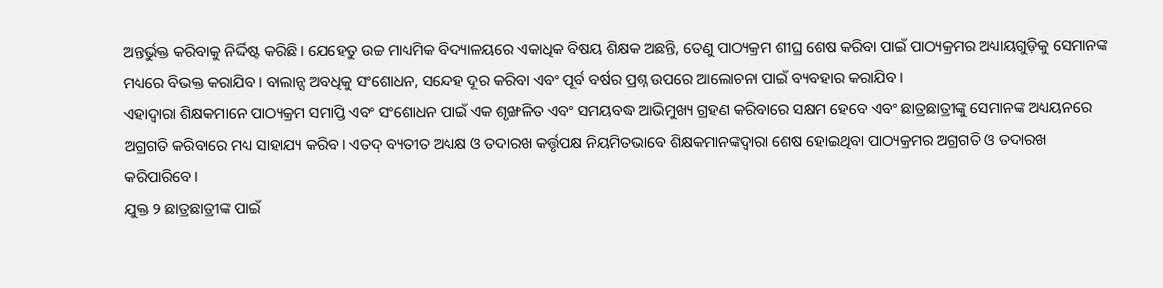ଅନ୍ତର୍ଭୁକ୍ତ କରିବାକୁ ନିର୍ଦ୍ଦିଷ୍ଟ କରିଛି। ଯେହେତୁ ଉଚ୍ଚ ମାଧ୍ୟମିକ ବିଦ୍ୟାଳୟରେ ଏକାଧିକ ବିଷୟ ଶିକ୍ଷକ ଅଛନ୍ତି, ତେଣୁ ପାଠ୍ୟକ୍ରମ ଶୀଘ୍ର ଶେଷ କରିବା ପାଇଁ ପାଠ୍ୟକ୍ରମର ଅଧ୍ୟାୟଗୁଡ଼ିକୁ ସେମାନଙ୍କ ମଧ୍ୟରେ ବିଭକ୍ତ କରାଯିବ। ବାଲାନ୍ସ ଅବଧିକୁ ସଂଶୋଧନ, ସନ୍ଦେହ ଦୂର କରିବା ଏବଂ ପୂର୍ବ ବର୍ଷର ପ୍ରଶ୍ନ ଉପରେ ଆଲୋଚନା ପାଇଁ ବ୍ୟବହାର କରାଯିବ।
ଏହାଦ୍ୱାରା ଶିକ୍ଷକମାନେ ପାଠ୍ୟକ୍ରମ ସମାପ୍ତି ଏବଂ ସଂଶୋଧନ ପାଇଁ ଏକ ଶୃଙ୍ଖଳିତ ଏବଂ ସମୟବଦ୍ଧ ଆଭିମୁଖ୍ୟ ଗ୍ରହଣ କରିବାରେ ସକ୍ଷମ ହେବେ ଏବଂ ଛାତ୍ରଛାତ୍ରୀଙ୍କୁ ସେମାନଙ୍କ ଅଧ୍ୟୟନରେ ଅଗ୍ରଗତି କରିବାରେ ମଧ୍ୟ ସାହାଯ୍ୟ କରିବ। ଏତଦ୍ ବ୍ୟତୀତ ଅଧ୍ୟକ୍ଷ ଓ ତଦାରଖ କର୍ତ୍ତୃପକ୍ଷ ନିୟମିତଭାବେ ଶିକ୍ଷକମାନଙ୍କଦ୍ୱାରା ଶେଷ ହୋଇଥିବା ପାଠ୍ୟକ୍ରମର ଅଗ୍ରଗତି ଓ ତଦାରଖ କରିପାରିବେ।
ଯୁକ୍ତ ୨ ଛାତ୍ରଛାତ୍ରୀଙ୍କ ପାଇଁ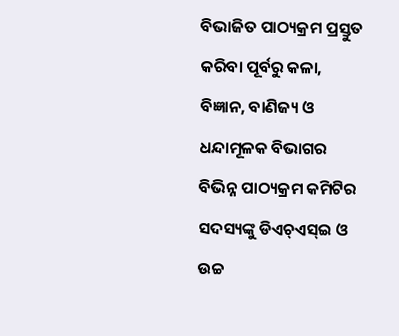ବିଭାଜିତ ପାଠ୍ୟକ୍ରମ ପ୍ରସ୍ତୁତ କରିବା ପୂର୍ବରୁ କଳା, ବିଜ୍ଞାନ, ବାଣିଜ୍ୟ ଓ ଧନ୍ଦାମୂଳକ ବିଭାଗର ବିଭିନ୍ନ ପାଠ୍ୟକ୍ରମ କମିଟିର ସଦସ୍ୟଙ୍କୁ ଡିଏଚ୍ଏସ୍ଇ ଓ ଉଚ୍ଚ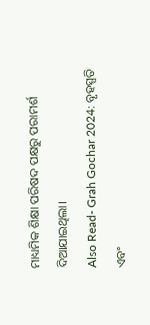ମାଧ୍ୟମିକ ଶିକ୍ଷା ପରିଷଦ ପକ୍ଷରୁ ପରାମର୍ଶ ଦିଆଯାଇଥିଲା।
Also Read- Grah Gochar 2024: ବୃହସ୍ପତି ଏବଂ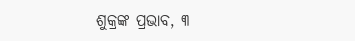ଶୁକ୍ରଙ୍କ ପ୍ରଭାବ, ୩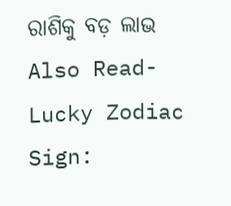ରାଶିକୁ ବଡ଼ ଲାଭ
Also Read- Lucky Zodiac Sign: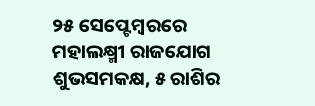୨୫ ସେପ୍ଟେମ୍ବରରେ ମହାଲକ୍ଷ୍ମୀ ରାଜଯୋଗ ଶୁଭସମକକ୍ଷ, ୫ ରାଶିର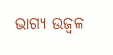ଭାଗ୍ୟ ଉଜ୍ୱଳ